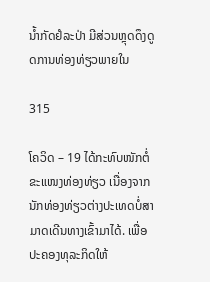ນໍ້າກັດຢໍລະປ່າ ມີສ່ວນຫຼຸດດຶງດູດການທ່ອງທ່ຽວພາຍໃນ

315

ໂຄວິດ – 19 ໄດ້ກະທົບໜັກຕໍ່ຂະແໜງທ່ອງທ່ຽວ ເນື່ອງຈາກນັກທ່ອງທ່ຽວຕ່າງປະເທດບໍ່ສາມາດເດີນທາງເຂົ້າມາໄດ້. ເພື່ອປະຄອງທຸລະກິດໃຫ້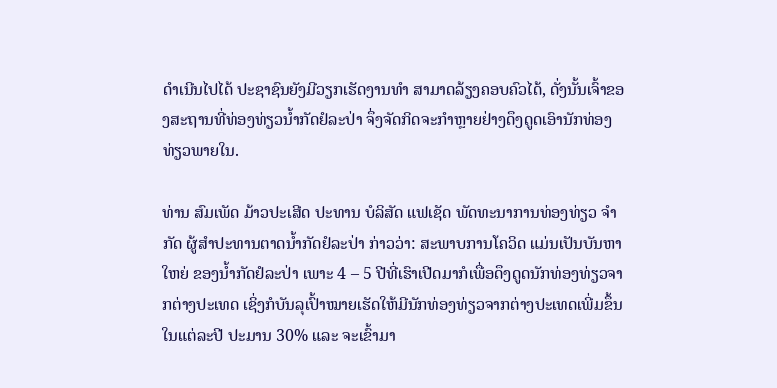ດຳເນີນໄປໄດ້ ປະຊາຊົນຍັງມີວຽກເຮັດງານທຳ ສາມາດລ້ຽງຄອບຄົວໄດ້, ດັ່ງນັ້ນເຈົ້າຂອງສະຖານທີ່ທ່ອງທ່ຽວນໍ້າກັດຢໍລະປ່າ ຈຶ່ງຈັດກິດຈະກຳຫຼາຍຢ່າງດຶງດູດເອົານັກທ່ອງທ່ຽວພາຍໃນ.

ທ່ານ ສົມເພັດ ມ້າວປະເສີດ ປະທານ ບໍລິສັດ ແຟເຊັດ ພັດທະນາການທ່ອງທ່ຽວ ຈຳກັດ ຜູ້ສຳປະທານຕາດນໍ້າກັດຢໍລະປ່າ ກ່າວວ່າ: ສະພາບການໂຄວິດ ແມ່ນເປັນບັນຫາໃຫຍ່ ຂອງນ້ຳກັດຢໍລະປ່າ ເພາະ 4 – 5 ປີທີ່ເຮົາເປີດມາກໍເພື່ອດຶງດູດນັກທ່ອງທ່ຽວຈາກຕ່າງປະເທດ ເຊິ່ງກໍບັນລຸເປົ້າໝາຍເຮັດໃຫ້ມີນັກທ່ອງທ່ຽວຈາກຕ່າງປະເທດເພີ່ມຂຶ້ນໃນແຕ່ລະປີ ປະມານ 30% ແລະ ຈະເຂົ້າມາ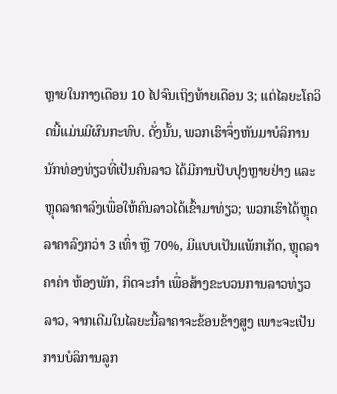ຫຼາຍໃນກາງເດືອນ 10 ໄປຈົນເຖິງທ້າຍເດືອນ 3; ແຕ່ໄລຍະໂຄວິດນີ້ແມ່ນມີຜົນກະທົບ. ດັ່ງນັ້ນ, ພວກເຮົາຈຶ່ງຫັນມາບໍລິການນັກທ່ອງທ່ຽວທີ່ເປັນຄົນລາວ ໄດ້ມີການປັບປຸງຫຼາຍຢ່າງ ແລະ ຫຼຸດລາຄາລົງເພື່ອໃຫ້ຄົນລາວໄດ້ເຂົ້າມາທ່ຽວ; ພວກເຮົາໄດ້ຫຼຸດລາຄາລົງກວ່າ 3 ເທົ່າ ຫຼື 70%, ມີແບບເປັນແພັກເກັດ, ຫຼຸດລາຄາຄ່າ ຫ້ອງພັກ, ກິດຈະກຳ ເພື່ອສ້າງຂະບວນການລາວທ່ຽວລາວ, ຈາກເດີມໃນໄລຍະນີ້ລາຄາຈະຂ້ອນຂ້າງສູງ ເພາະຈະເປັນການບໍລິການລູກ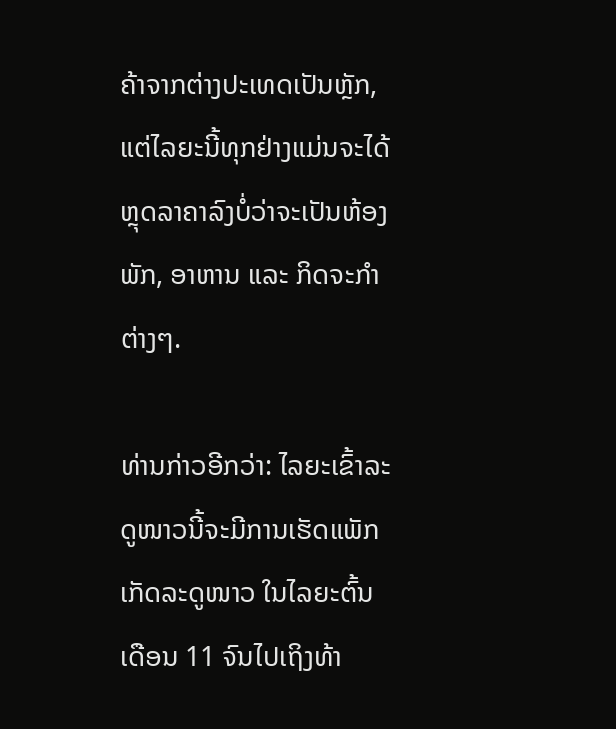ຄ້າຈາກຕ່າງປະເທດເປັນຫຼັກ, ແຕ່ໄລຍະນີ້ທຸກຢ່າງແມ່ນຈະໄດ້ຫຼຸດລາຄາລົງບໍ່ວ່າຈະເປັນຫ້ອງພັກ, ອາຫານ ແລະ ກິດຈະກຳຕ່າງໆ.

ທ່ານກ່າວອີກວ່າ: ໄລຍະເຂົ້າລະດູໜາວນີ້ຈະມີການເຮັດແພັກເກັດລະດູໜາວ ໃນໄລຍະຕົ້ນເດືອນ 11 ຈົນໄປເຖິງທ້າ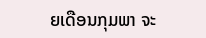ຍເດືອນກຸມພາ ຈະ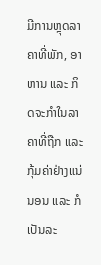ມີການຫຼຸດລາຄາທີ່ພັກ, ອາຫານ ແລະ ກິດຈະກຳໃນລາຄາທີ່ຖືກ ແລະ ກຸ້ມຄ່າຢ່າງແນ່ນອນ ແລະ ກໍເປັນລະ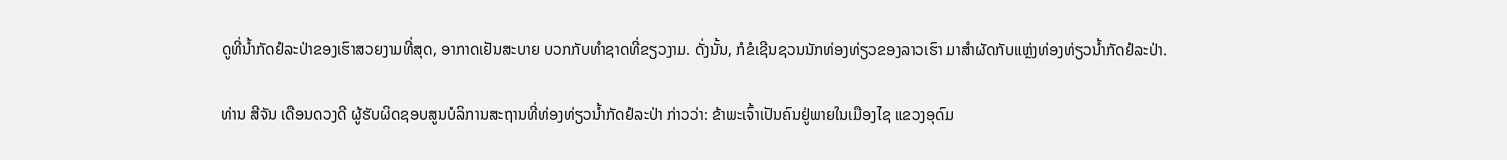ດູທີ່ນ້ຳກັດຢໍລະປ່າຂອງເຮົາສວຍງາມທີ່ສຸດ, ອາກາດເຢັນສະບາຍ ບວກກັບທຳຊາດທີ່ຂຽວງາມ. ດັ່ງນັ້ນ, ກໍຂໍເຊີນຊວນນັກທ່ອງທ່ຽວຂອງລາວເຮົາ ມາສຳຜັດກັບແຫຼ່ງທ່ອງທ່ຽວນ້ຳກັດຢໍລະປ່າ.

ທ່ານ ສີຈັນ ເດືອນດວງດີ ຜູ້ຮັບຜິດຊອບສູນບໍລິການສະຖານທີ່ທ່ອງທ່ຽວນໍ້າກັດຢໍລະປ່າ ກ່າວວ່າ: ຂ້າພະເຈົ້າເປັນຄົນຢູ່ພາຍໃນເມືອງໄຊ ແຂວງອຸດົມ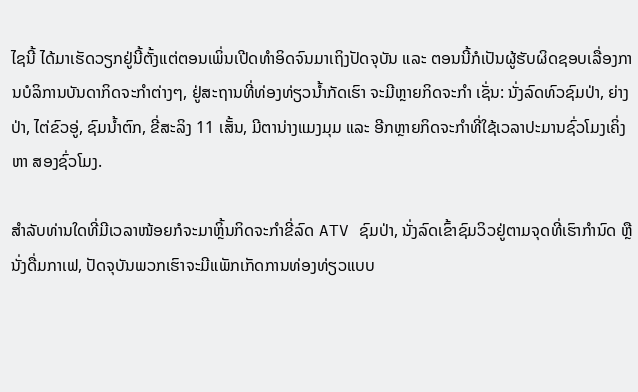ໄຊນີ້ ໄດ້ມາເຮັດວຽກຢູ່ນີ້ຕັ້ງແຕ່ຕອນເພິ່ນເປີດທຳອິດຈົນມາເຖິງປັດຈຸບັນ ແລະ ຕອນນີ້ກໍເປັນຜູ້ຮັບຜິດຊອບເລື່ອງການບໍລິການບັນດາກິດຈະກຳຕ່າງໆ, ຢູ່ສະຖານທີ່ທ່ອງທ່ຽວນໍ້າກັດເຮົາ ຈະມີຫຼາຍກິດຈະກຳ ເຊັ່ນ: ນັ່ງລົດທົວຊົມປ່າ, ຍ່າງປ່າ, ໄຕ່ຂົວອູ່, ຊົມນໍ້າຕົກ, ຂີ່ສະລິງ 11 ເສັ້ນ, ມີຕານ່າງແມງມຸມ ແລະ ອີກຫຼາຍກິດຈະກຳທີ່ໃຊ້ເວລາປະມານຊົ່ວໂມງເຄິ່ງ ຫາ ສອງຊົ່ວໂມງ.

ສຳລັບທ່ານໃດທີ່ມີເວລາໜ້ອຍກໍຈະມາຫຼິ້ນກິດຈະກຳຂີ່ລົດ ATV ຊົມປ່າ, ນັ່ງລົດເຂົ້າຊົມວິວຢູ່ຕາມຈຸດທີ່ເຮົາກຳນົດ ຫຼື ນັ່ງດື່ມກາເຟ, ປັດຈຸບັນພວກເຮົາຈະມີແພັກເກັດການທ່ອງທ່ຽວແບບ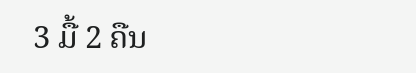3 ມື້ 2 ຄືນ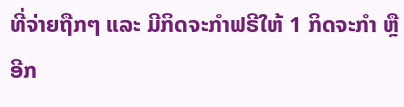ທີ່ຈ່າຍຖືກໆ ແລະ ມີກິດຈະກຳຟຣີໃຫ້ 1 ກິດຈະກຳ ຫຼື ອີກ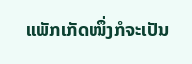ແພັກເກັດໜຶ່ງກໍຈະເປັນ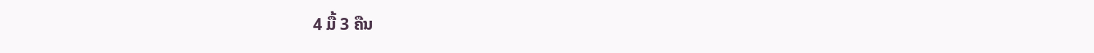4 ມື້ 3 ຄືນ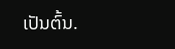ເປັນຕົ້ນ.